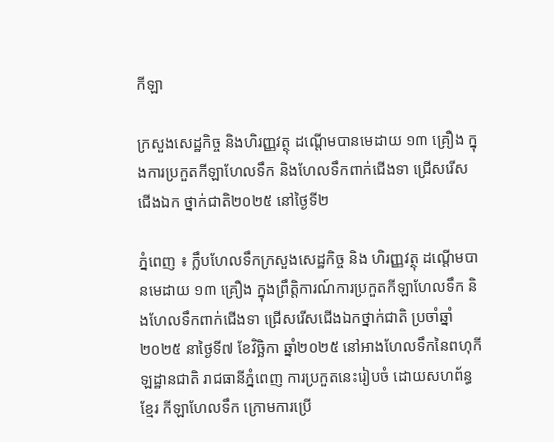កីឡា

ក្រសួងសេដ្ឋកិច្ច និងហិរញ្ញវត្ថុ ដណ្តើមបានមេដាយ ១៣ គ្រឿង ក្នុងការប្រកួតកីឡាហែលទឹក និងហែលទឹកពាក់ជើងទា ជ្រើសរើសជើងឯក ថ្នាក់ជាតិ២០២៥ នៅថ្ងៃទី២

ភ្នំពេញ ៖ ក្លឹបហែលទឹកក្រសួងសេដ្ឋកិច្ច និង ហិរញ្ញវត្ថុ ដណ្តើមបានមេដាយ ១៣ គ្រឿង ក្នុងព្រឹត្តិការណ៍ការប្រកួតកីឡាហែលទឹក និងហែលទឹកពាក់ជើងទា ជ្រើសរើសជើងឯកថ្នាក់ជាតិ ប្រចាំឆ្នាំ២០២៥ នាថ្ងៃទី៧ ខែវិច្ឆិកា ឆ្នាំ២០២៥ នៅអាងហែលទឹកនៃពហុកីឡដ្ឋានជាតិ រាជធានីភ្នំពេញ ការប្រកួតនេះរៀបចំ ដោយសហព័ន្ធខ្មែរ កីឡាហែលទឹក ក្រោមការប្រើ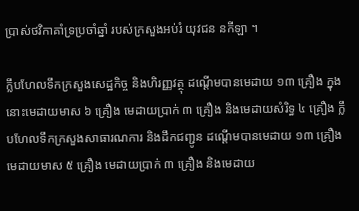ប្រាស់ថវិកាគាំទ្រប្រចាំឆ្នាំ របស់ក្រសួងអប់រំ យុវជន នកីឡា ។

ក្លឹបហែលទឹកក្រសួងសេដ្ឋកិច្ច និងហិរញ្ញវត្ថុ ដណ្តើមបានមេដាយ ១៣ គ្រឿង ក្នុងនោះមេដាយមាស ៦ គ្រឿង មេដាយប្រាក់ ៣ គ្រឿង និងមេដាយសំរិទ្ធ ៤ គ្រឿង ក្លឹបហែលទឹកក្រសួងសាធារណការ និងដឹកជញ្ជូន ដណ្តើមបានមេដាយ ១៣ គ្រឿង មេដាយមាស ៥ គ្រឿង មេដាយប្រាក់ ៣ គ្រឿង និងមេដាយ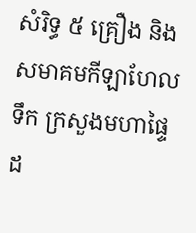សំរិទ្ធ ៥ គ្រឿង និងសមាគមកីឡាហែលទឹក ក្រសួងមហាផ្ទៃ ដ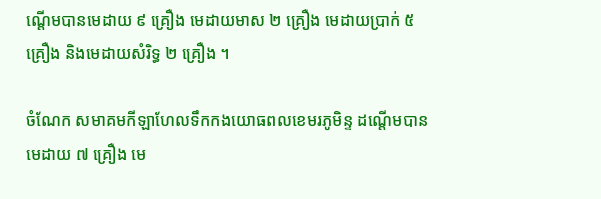ណ្តើមបានមេដាយ ៩ គ្រឿង មេដាយមាស ២ គ្រឿង មេដាយប្រាក់ ៥ គ្រឿង និងមេដាយសំរិទ្ធ ២ គ្រឿង ។

ចំណែក សមាគមកីឡាហែលទឹកកងយោធពលខេមរភូមិន្ទ ដណ្តើមបានមេដាយ ៧ គ្រឿង មេ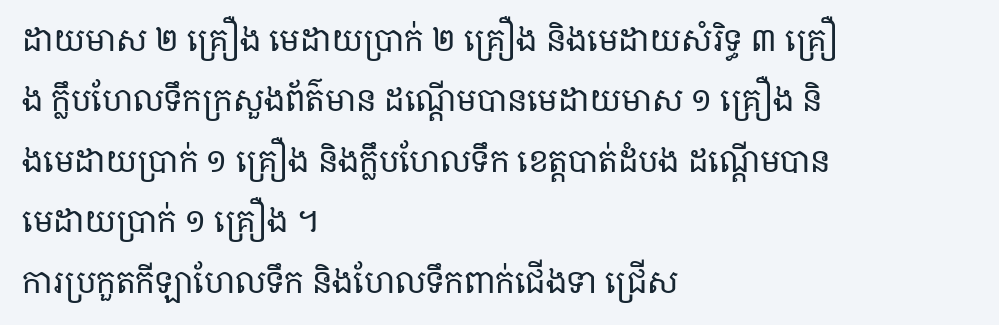ដាយមាស ២ គ្រឿង មេដាយប្រាក់ ២ គ្រឿង និងមេដាយសំរិទ្ធ ៣ គ្រឿង ក្លឹបហែលទឹកក្រសួងព័ត៌មាន ដណ្តើមបានមេដាយមាស ១ គ្រឿង និងមេដាយប្រាក់ ១ គ្រឿង និងក្លឹបហែលទឹក ខេត្តបាត់ដំបង ដណ្តើមបានមេដាយប្រាក់ ១ គ្រឿង ។
ការប្រកួតកីឡាហែលទឹក និងហែលទឹកពាក់ជើងទា ជ្រើស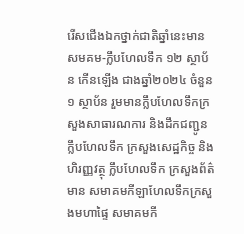រើសជើងឯកថ្នាក់ជាតិឆ្នាំនេះមានសមគម-ក្លឹបហែលទឹក ១២ ស្ថាប័ន កើនឡើង ជាងឆ្នាំ២០២៤ ចំនួន១ ស្ថាប័ន រួមមានក្លឹបហែលទឹកក្រសួងសាធារណការ និងដឹកជញ្ជូន ក្លឹបហែលទឹក ក្រសួងសេដ្ឋកិច្ច និងហិរញ្ញវត្ថុ ក្លឹបហែលទឹក ក្រសួងព័ត៌មាន សមាគមកីឡាហែលទឹកក្រសួងមហាផ្ទៃ សមាគមកី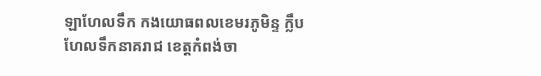ឡាហែលទឹក កងយោធពលខេមរភូមិន្ទ ក្លឹបហែលទឹកនាគរាជ ខេត្តកំពង់ចា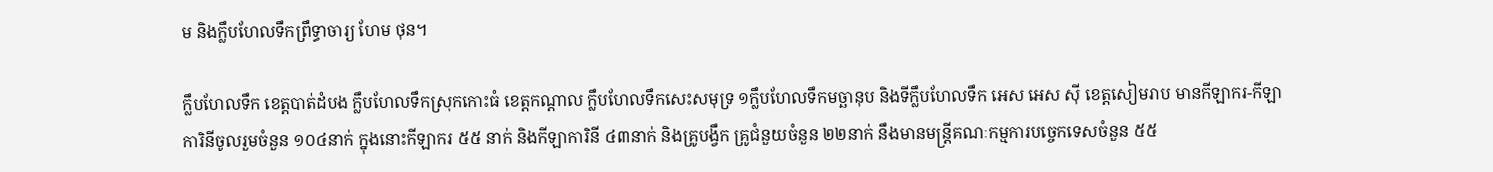ម និងក្លឹបហែលទឹកព្រឹទ្ធាចារ្យ ហែម ថុន។

ក្លឹបហែលទឹក ខេត្តបាត់ដំបង ក្លឹបហែលទឹកស្រុកកោះធំ ខេត្តកណ្តាល ក្លឹបហែលទឹកសេះសមុទ្រ ១ក្លឹបហែលទឹកមច្ឆានុប និងទីក្លឹបហែលទឹក អេស អេស ស៊ី ខេត្តសៀមរាប មានកីឡាករ-កីឡាការិនីចូលរួមចំនួន ១០៤នាក់ ក្នុងនោះកីឡាករ ៥៥ នាក់ និងកីឡាការិនី ៤៣នាក់ និងគ្រូបង្វឹក គ្រូជំនួយចំនួន ២២នាក់ នឹងមានមន្រ្តីគណៈកម្មការបច្ចេកទេសចំនួន ៥៥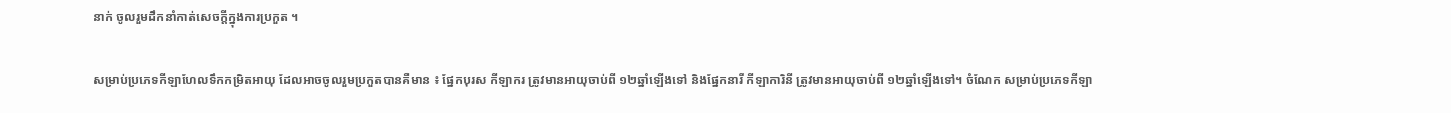នាក់ ចូលរួមដឹកនាំកាត់សេចក្តីក្នុងការប្រកួត ។

សម្រាប់ប្រភេទកីឡាហែលទឹកកម្រិតអាយុ ដែលអាចចូលរួមប្រកួតបានគឺមាន ៖ ផ្នែកបុរស កីឡាករ ត្រូវមានអាយុចាប់ពី ១២ឆ្នាំឡើងទៅ និងផ្នែកនារី កីឡាការិនី ត្រូវមានអាយុចាប់ពី ១២ឆ្នាំឡើងទៅ។ ចំណែក សម្រាប់ប្រភេទកីឡា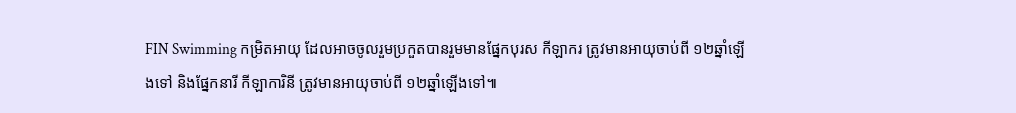FIN Swimming កម្រិតអាយុ ដែលអាចចូលរួមប្រកួតបានរួមមានផ្នែកបុរស កីឡាករ ត្រូវមានអាយុចាប់ពី ១២ឆ្នាំឡើងទៅ និងផ្នែកនារី កីឡាការិនី ត្រូវមានអាយុចាប់ពី ១២ឆ្នាំឡើងទៅ៕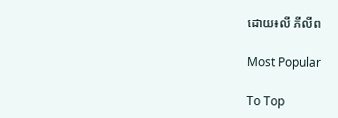ដោយ៖លី ភីលីព

Most Popular

To Top